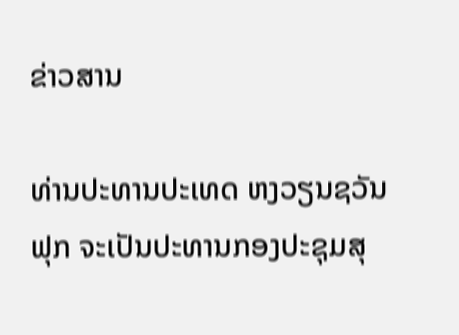ຂ່າວສານ

ທ່ານປະທານປະເທດ ຫງວຽນຊວັນຟຸກ ຈະເປັນປະທານກອງປະຊຸມສຸ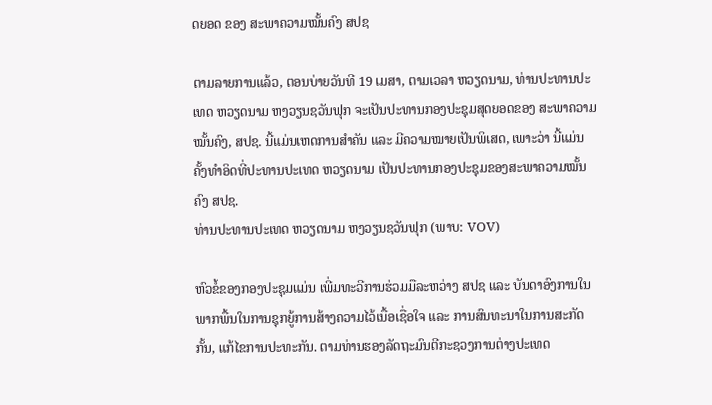ດຍອດ ຂອງ ສະພາຄວາມໝັ້ນຄົງ ສປຊ

ຕາມລາຍການແລ້ວ, ຕອນບ່າຍວັນທີ 19 ເມສາ, ຕາມເວລາ ຫວຽດນາມ, ທ່ານປະທານປະເທດ ຫວຽດນາມ ຫງວຽນຊວັນຟຸກ ຈະເປັນປະທານກອງປະຊຸມສຸດຍອດຂອງ ສະພາຄວາມໝັ້ນຄົງ, ສປຊ. ນີ້ແມ່ນເຫດການສຳຄັນ ແລະ ມີຄວາມໝາຍເປັນພິເສດ, ເພາະວ່າ ນີ້ແມ່ນຄັ້ງທຳອິດທີ່ປະທານປະເທດ ຫວຽດນາມ ເປັນປະທານກອງປະຊຸມຂອງສະພາຄວາມໝັ້ນຄົງ ສປຊ.
ທ່ານປະທານປະເທດ ຫວຽດນາມ ຫງວຽນຊວັນຟຸກ (ພາບ: VOV)

ຫົວຂໍ້ຂອງກອງປະຊຸມແມ່ນ ເພີ່ມທະວີການຮ່ວມມືລະຫວ່າງ ສປຊ ແລະ ບັນດາອົງການໃນພາກພື້ນໃນການຊຸກຍູ້ການສ້າງຄວາມໄວ້ເນື້ອເຊື່ອໃຈ ແລະ ການສົນທະນາໃນການສະກັດກັ້ນ, ແກ້ໄຂການປະທະກັນ. ຕາມທ່ານຮອງລັດຖະມົນຕີກະຊວງການຕ່າງປະເທດ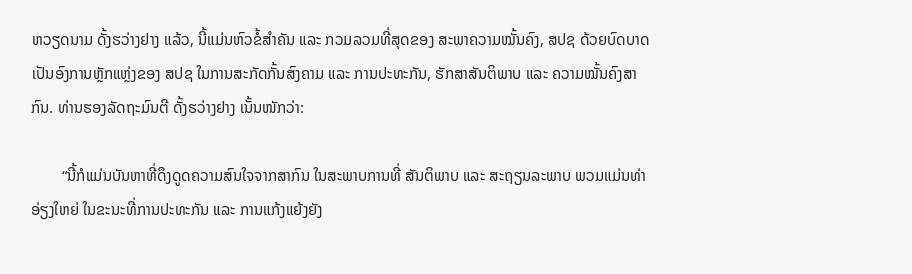ຫວຽດນາມ ດັ້ງຮວ່າງຢາງ ແລ້ວ, ນີ້ແມ່ນຫົວຂໍ້ສຳຄັນ ແລະ ກວມລວມທີ່ສຸດຂອງ ສະພາຄວາມໝັ້ນຄົງ, ສປຊ ດ້ວຍບົດບາດເປັນອົງການຫຼັກແຫຼ່ງຂອງ ສປຊ ໃນການສະກັດກັ້ນສົງຄາມ ແລະ ການປະທະກັນ, ຮັກສາສັນຕິພາບ ແລະ ຄວາມໝັ້ນຄົງສາກົນ. ທ່ານຮອງລັດຖະມົນຕີ ດັ້ງຮວ່າງຢາງ ເນັ້ນໜັກວ່າ:

        “ນີ້ກໍແມ່ນບັນຫາທີ່ດຶງດູດຄວາມສົນໃຈຈາກສາກົນ ໃນສະພາບການທີ່ ສັນຕິພາບ ແລະ ສະຖຽນລະພາບ ພວມແມ່ນທ່າອ່ຽງໃຫຍ່ ໃນຂະນະທີ່ການປະທະກັນ ແລະ ການແກ້ງແຍ້ງຍັງ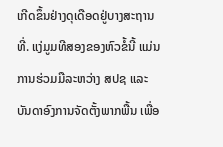ເກີດຂຶ້ນຢ່າງດຸເດືອດຢູ່ບາງສະຖານທີ່. ແງ່ມູມທີສອງຂອງຫົວຂໍ້ນີ້ ແມ່ນການຮ່ວມມືລະຫວ່າງ ສປຊ ແລະ ບັນດາອົງການຈັດຕັ້ງພາກພື້ນ ເພື່ອ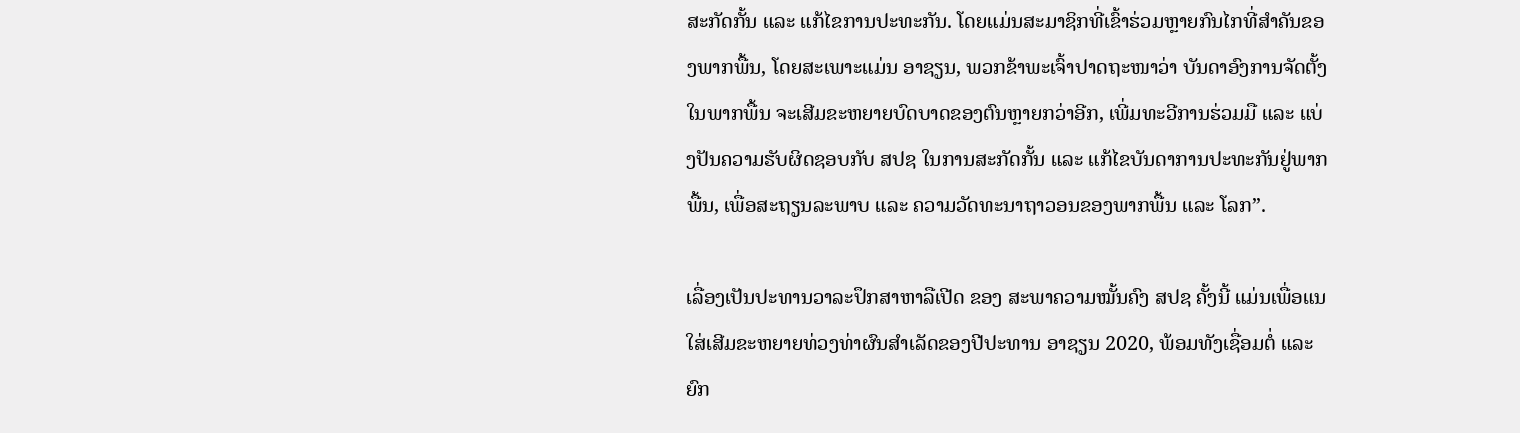ສະກັດກັ້ນ ແລະ ແກ້ໄຂການປະທະກັນ. ໂດຍແມ່ນສະມາຊິກທີ່ເຂົ້າຮ່ວມຫຼາຍກົນໄກທີ່ສຳຄັນຂອງພາກພື້ນ, ໂດຍສະເພາະແມ່ນ ອາຊຽນ, ພວກຂ້າພະເຈົ້າປາດຖະໜາວ່າ ບັນດາອົງການຈັດຕັ້ງໃນພາກພື້ນ ຈະເສີມຂະຫຍາຍບົດບາດຂອງຕົນຫຼາຍກວ່າອີກ, ເພີ່ມທະວີການຮ່ວມມື ແລະ ແບ່ງປັນຄວາມຮັບຜິດຊອບກັບ ສປຊ ໃນການສະກັດກັ້ນ ແລະ ແກ້ໄຂບັນດາການປະທະກັນຢູ່ພາກພື້ນ, ເພື່ອສະຖຽນລະພາບ ແລະ ຄວາມວັດທະນາຖາວອນຂອງພາກພື້ນ ແລະ ໂລກ”.

ເລື່ອງເປັນປະທານວາລະປຶກສາຫາລືເປີດ ຂອງ ສະພາຄວາມໝັ້ນຄົງ ສປຊ ຄັ້ງນີ້ ແມ່ນເພື່ອແນໃສ່ເສີມຂະຫຍາຍທ່ວງທ່າຜົນສຳເລັດຂອງປີປະທານ ອາຊຽນ 2020, ພ້ອມທັງເຊື່ອມຕໍ່ ແລະ ຍົກ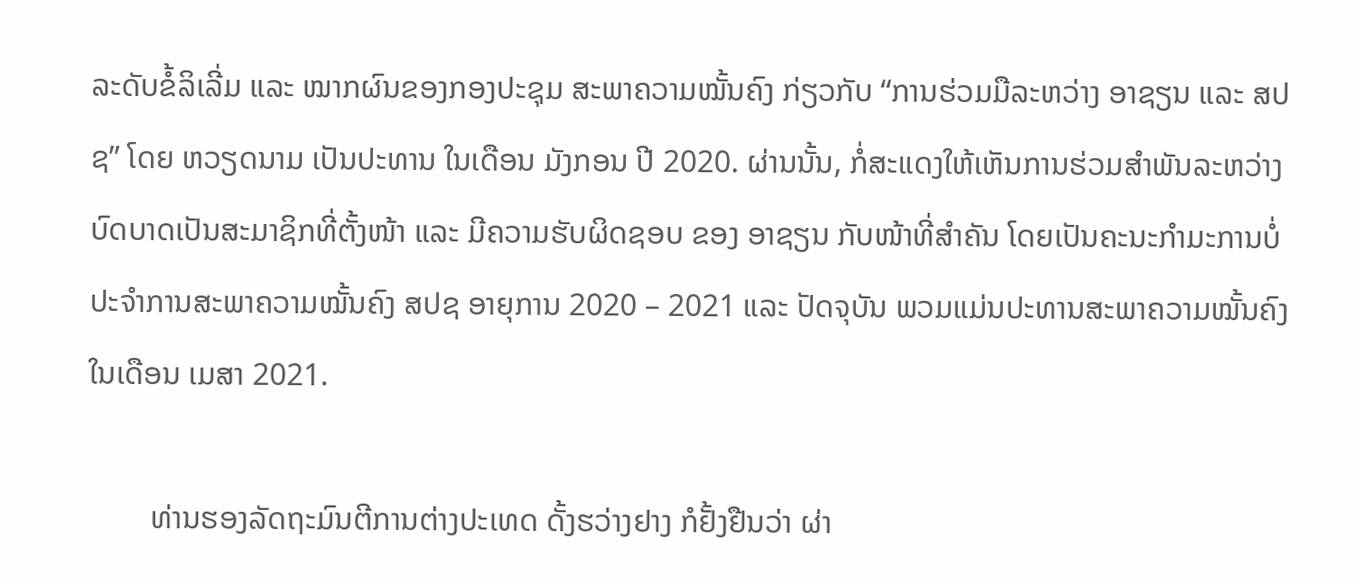ລະດັບຂໍ້ລິເລີ່ມ ແລະ ໝາກຜົນຂອງກອງປະຊຸມ ສະພາຄວາມໝັ້ນຄົງ ກ່ຽວກັບ “ການຮ່ວມມືລະຫວ່າງ ອາຊຽນ ແລະ ສປຊ” ໂດຍ ຫວຽດນາມ ເປັນປະທານ ໃນເດືອນ ມັງກອນ ປີ 2020. ຜ່ານນັ້ນ, ກໍ່ສະແດງໃຫ້ເຫັນການຮ່ວມສຳພັນລະຫວ່າງບົດບາດເປັນສະມາຊິກທີ່ຕັ້ງໜ້າ ແລະ ມີຄວາມຮັບຜິດຊອບ ຂອງ ອາຊຽນ ກັບໜ້າທີ່ສຳຄັນ ໂດຍເປັນຄະນະກຳມະການບໍ່ປະຈຳການສະພາຄວາມໝັ້ນຄົງ ສປຊ ອາຍຸການ 2020 – 2021 ແລະ ປັດຈຸບັນ ພວມແມ່ນປະທານສະພາຄວາມໝັ້ນຄົງ ໃນເດືອນ ເມສາ 2021.

        ທ່ານຮອງລັດຖະມົນຕີການຕ່າງປະເທດ ດັ້ງຮວ່າງຢາງ ກໍຢັ້ງຢືນວ່າ ຜ່າ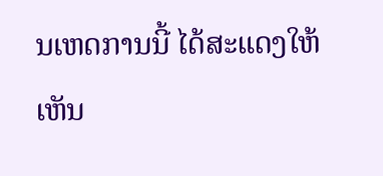ນເຫດການນີ້ ໄດ້ສະແດງໃຫ້ເຫັນ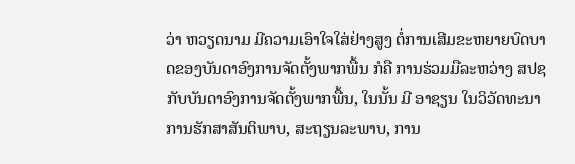ວ່າ ຫວຽດນາມ ມີຄວາມເອົາໃຈໃສ່ຢ່າງສູງ ຕໍ່ການເສີມຂະຫຍາຍບົດບາດຂອງບັນດາອົງການຈັດຕັ້ງພາກພື້ນ ກໍຄື ການຮ່ວມມືລະຫວ່າງ ສປຊ ກັບບັນດາອົງການຈັດຕັ້ງພາກພື້ນ, ໃນນັ້ນ ມີ ອາຊຽນ ໃນວິວັດທະນາການຮັກສາສັນຕິພາບ, ສະຖຽນລະພາບ, ການ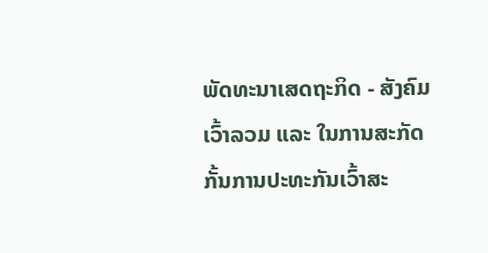ພັດທະນາເສດຖະກິດ - ສັງຄົມເວົ້າລວມ ແລະ ໃນການສະກັດກັ້ນການປະທະກັນເວົ້າສະ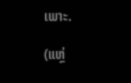ເພາະ.

(ແຫຼ່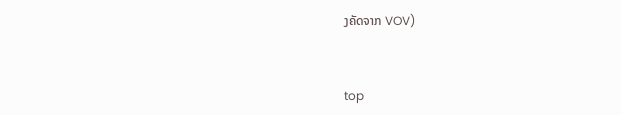ງຄັດຈາກ VOV)


top